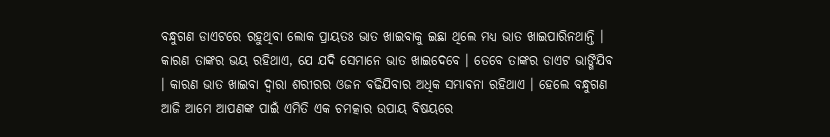ବନ୍ଧୁଗଣ ଡାଏଟରେ ରହୁଥିବା ଲୋକ ପ୍ରାୟତଃ ଭାତ ଖାଇବାକୁ ଇଛା ଥିଲେ ମଧ୍ୟ ଭାତ ଖାଇପାରିନଥାନ୍ତି । କାରଣ ତାଙ୍କର ଭୟ ରହିଥାଏ, ଯେ ଯଦି ସେମାନେ ଭାତ ଖାଇଦେବେ । ତେବେ ତାଙ୍କର ଡାଏଟ ଭାଙ୍ଗିଯିବ । କାରଣ ଭାତ ଖାଇବା ଦ୍ଵାରା ଶରୀରର ଓଜନ ବଢିଯିବାର ଅଧିକ ସମ୍ଭାବନା ରହିଥାଏ । ହେଲେ ବନ୍ଧୁଗଣ ଆଜି ଆମେ ଆପଣଙ୍କ ପାଇଁ ଏମିତି ଏକ ଚମତ୍କାର ଉପାୟ ବିଷୟରେ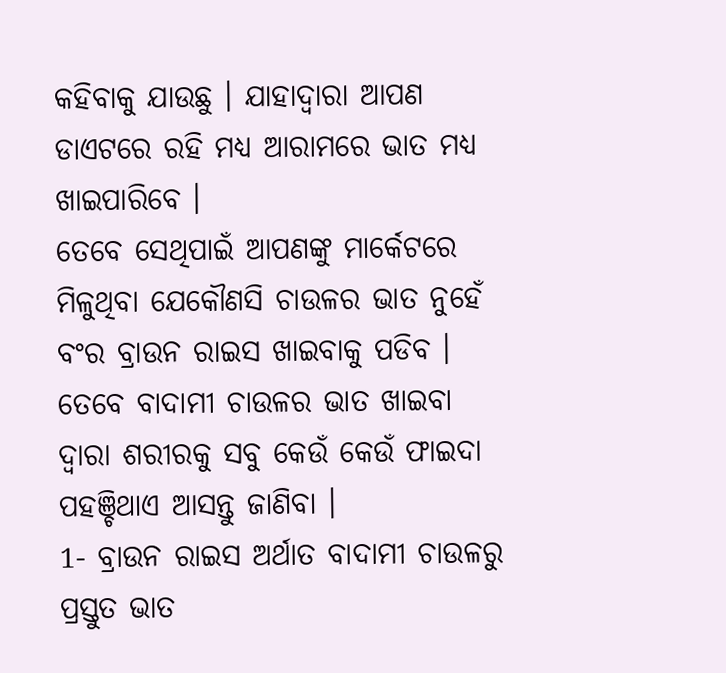କହିବାକୁ ଯାଉଛୁ । ଯାହାଦ୍ୱାରା ଆପଣ ଡାଏଟରେ ରହି ମଧ୍ୟ ଆରାମରେ ଭାତ ମଧ୍ୟ ଖାଇପାରିବେ ।
ତେବେ ସେଥିପାଇଁ ଆପଣଙ୍କୁ ମାର୍କେଟରେ ମିଳୁଥିବା ଯେକୌଣସି ଚାଉଳର ଭାତ ନୁହେଁ ବଂର ବ୍ରାଉନ ରାଇସ ଖାଇବାକୁ ପଡିବ । ତେବେ ବାଦାମୀ ଚାଉଳର ଭାତ ଖାଇବା ଦ୍ଵାରା ଶରୀରକୁ ସବୁ କେଉଁ କେଉଁ ଫାଇଦା ପହଞ୍ଚିଥାଏ ଆସନ୍ତୁ ଜାଣିବା ।
1- ବ୍ରାଉନ ରାଇସ ଅର୍ଥାତ ବାଦାମୀ ଚାଉଳରୁ ପ୍ରସ୍ତୁତ ଭାତ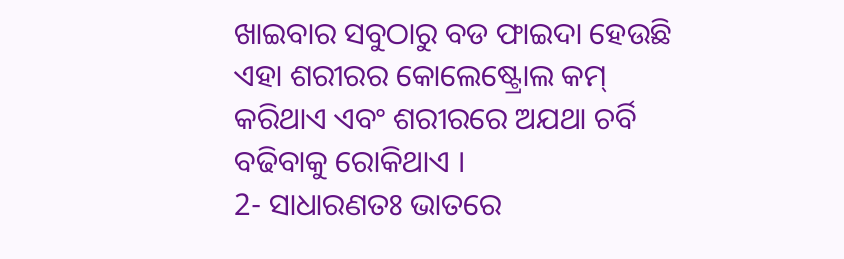ଖାଇବାର ସବୁଠାରୁ ବଡ ଫାଇଦା ହେଉଛି ଏହା ଶରୀରର କୋଲେଷ୍ଟ୍ରୋଲ କମ୍ କରିଥାଏ ଏବଂ ଶରୀରରେ ଅଯଥା ଚର୍ବି ବଢିବାକୁ ରୋକିଥାଏ ।
2- ସାଧାରଣତଃ ଭାତରେ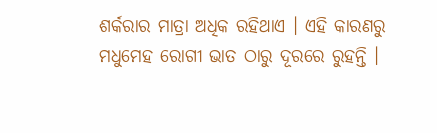ଶର୍କରାର ମାତ୍ରା ଅଧିକ ରହିଥାଏ । ଏହି କାରଣରୁ ମଧୁମେହ ରୋଗୀ ଭାତ ଠାରୁ ଦୂରରେ ରୁହନ୍ତି ।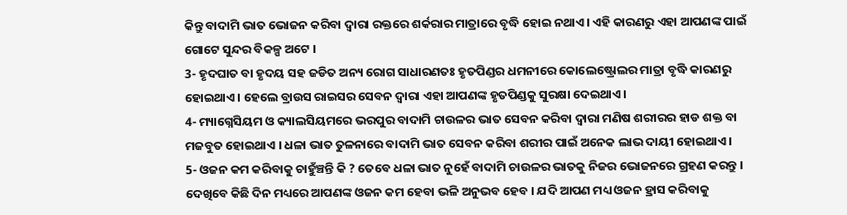କିନ୍ତୁ ବାଦାମି ଭାତ ଭୋଜନ କରିବା ଦ୍ଵାରା ରକ୍ତରେ ଶର୍କରାର ମାତ୍ରାରେ ବୃଦ୍ଧି ହୋଇ ନଥାଏ । ଏହି କାରଣରୁ ଏହା ଆପଣଙ୍କ ପାଇଁ ଗୋଟେ ସୁନ୍ଦର ବିକଳ୍ପ ଅଟେ ।
3- ହୃଦଘାତ ବା ହୃଦୟ ସହ ଜଡିତ ଅନ୍ୟ ରୋଗ ସାଧାରଣତଃ ହୃତପିଣ୍ଡର ଧମନୀରେ କୋଲେଷ୍ଟ୍ରୋଲର ମାତ୍ରା ବୃଦ୍ଧି କାରଣରୁ ହୋଇଥାଏ । ହେଲେ ବ୍ରାଉସ ରାଇସର ସେବନ ଦ୍ଵାରା ଏହା ଆପଣଙ୍କ ହୃତପିଣ୍ଡକୁ ସୁରକ୍ଷା ଦେଇଥାଏ ।
4- ମ୍ୟାଗ୍ନେସିୟମ ଓ କ୍ୟାଲସିୟମରେ ଭରପୁର ବାଦାମି ଚାଉଳର ଭାତ ସେବନ କରିବା ଦ୍ଵାରା ମଣିଷ ଶରୀରର ହାଡ ଶକ୍ତ ବା ମଜବୁତ ହୋଇଥାଏ । ଧଳା ଭାତ ତୁଳନାରେ ବାଦାମି ଭାତ ସେବନ କରିବା ଶରୀର ପାଇଁ ଅନେକ ଲାଭ ଦାୟୀ ହୋଇଥାଏ ।
5- ଓଜନ କମ କରିବାକୁ ଚାହୁଁଞ୍ଚନ୍ତି କି ? ତେବେ ଧଳା ଭାତ ନୁହେଁ ବାଦାମି ଚାଉଳର ଭାତକୁ ନିଜର ଭୋଜନରେ ଗ୍ରହଣ କରନ୍ତୁ । ଦେଖିବେ କିଛି ଦିନ ମଧ୍ୟରେ ଆପଣଙ୍କ ଓଜନ କମ ହେବା ଭଳି ଅନୁଭବ ହେବ । ଯଦି ଆପଣ ମଧ୍ୟ ଓଜନ ହ୍ରାସ କରିବାକୁ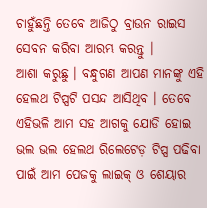ଚାହୁଁଛନ୍ତି ତେବେ ଆଜିଠୁ ବ୍ରାଉନ ରାଇସ ସେବନ କରିବା ଆରମ୍ଭ କରନ୍ତୁ ।
ଆଶା କରୁଛୁ । ବନ୍ଧୁଗଣ ଆପଣ ମାନଙ୍କୁ ଏହି ହେଲଥ ଟିପ୍ସଟି ପସନ୍ଦ ଆସିଥିବ । ତେବେ ଏହିଭଳି ଆମ ସହ ଆଗକୁ ଯୋଡି ହୋଇ ଭଲ ଭଲ ହେଲଥ ରିଲେଟେଡ଼ ଟିପ୍ସ ପଢିବା ପାଇଁ ଆମ ପେଜକୁ ଲାଇକ୍ ଓ ଶେୟାର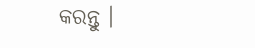କରନ୍ତୁ ।